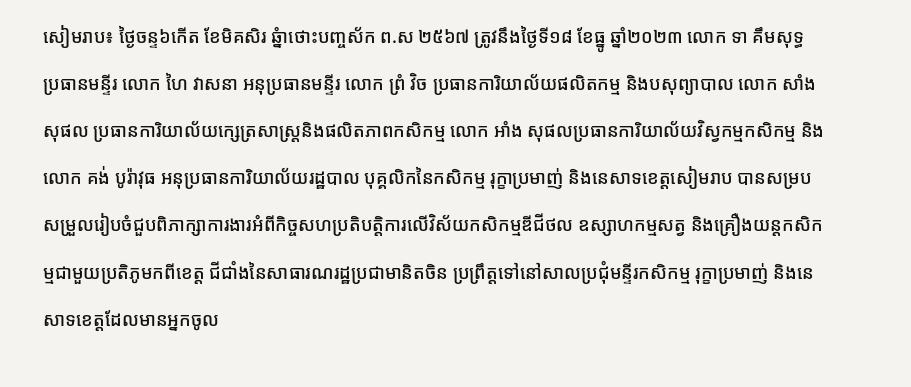សៀមរាប៖ ថ្ងៃចន្ទ៦កើត ខែមិគសិរ ឆ្នំាថោះបញ្ចស័ក ព.ស ២៥៦៧ ត្រូវនឹងថ្ងៃទី១៨ ខែធ្នូ ឆ្នាំ២០២៣ លោក ទា គឹមសុទ្ធ ប្រធានមន្ទីរ លោក ហៃ វាសនា អនុប្រធានមន្ទីរ លោក ព្រំ វិច ប្រធានការិយាល័យផលិតកម្ម និងបសុព្យាបាល លោក សាំង សុផល ប្រធានការិយាល័យក្សេត្រសាស្ត្រនិងផលិតភាពកសិកម្ម លោក អាំង សុផលប្រធានការិយាល័យវិស្វកម្មកសិកម្ម និងលោក គង់ បូរ៉ាវុធ អនុប្រធានការិយាល័យរដ្ឋបាល បុគ្គលិកនៃកសិកម្ម រុក្ខាប្រមាញ់ និងនេសាទខេត្តសៀមរាប បានសម្របសម្រួលរៀបចំជួបពិភាក្សាការងារអំពីកិច្ចសហប្រតិបត្តិការលើវិស័យកសិកម្មឌីជីថល ឧស្សាហកម្មសត្វ និងគ្រឿងយន្តកសិកម្មជាមួយប្រតិភូមកពីខេត្ត ជីជាំងនៃសាធារណរដ្ឋប្រជាមានិតចិន ប្រព្រឹត្តទៅនៅសាលប្រជុំមន្ទីរកសិកម្ម រុក្ខាប្រមាញ់ និងនេសាទខេត្តដែលមានអ្នកចូល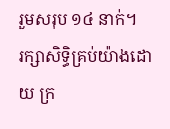រួមសរុប ១៤ នាក់។
រក្សាសិទិ្ធគ្រប់យ៉ាងដោយ ក្រ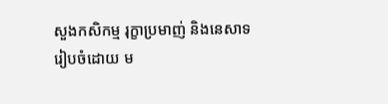សួងកសិកម្ម រុក្ខាប្រមាញ់ និងនេសាទ
រៀបចំដោយ ម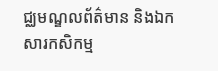ជ្ឈមណ្ឌលព័ត៌មាន និងឯកសារកសិកម្ម